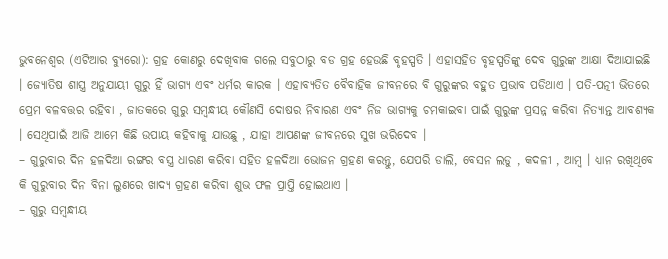ଭୁବନେଶ୍ୱର (ଏଟିଆର ବ୍ୟୁରୋ): ଗ୍ରହ କୋଣରୁ ଦେଖିବାକ ଗଲେ ସବୁଠାରୁ ବଡ ଗ୍ରହ ହେଉଛି ବୃହସ୍ପତି । ଏହାସହିତ ବୃହସ୍ପତିଙ୍କୁ ଦେବ ଗୁରୁଙ୍କ ଆକ୍ଷା ଦିଆଯାଇଛି । ଜ୍ୟୋତିଷ ଶାସ୍ତ୍ର ଅନୁଯାୟୀ ଗୁରୁ ହିଁ ଭାଗ୍ୟ ଏବଂ ଧର୍ମର କାରକ । ଏହାବ୍ୟତିତ ବୈବାହିକ ଜୀବନରେ ବି ଗୁରୁଙ୍କର ବହୁତ ପ୍ରଭାବ ପଡିଥାଏ । ପତି-ପତ୍ନୀ ଭିତରେ ପ୍ରେମ ବଳବତ୍ତର ରହିବା , ଜାତକରେ ଗୁରୁ ସମ୍ବନ୍ଧୀୟ କୌଣସି ଦୋଷର ନିବାରଣ ଏବଂ ନିଜ ଭାଗ୍ୟକୁ ଚମକାଇବା ପାଇଁ ଗୁରୁଙ୍କ ପ୍ରସନ୍ନ କରିବା ନିତ୍ୟାନ୍ତ ଆବଶ୍ୟକ । ସେଥିପାଇଁ ଆଜି ଆମେ କିଛି ଉପାୟ କହିବାକୁ ଯାଉଛୁ , ଯାହା ଆପଣଙ୍କ ଜୀବନରେ ସୁଖ ଭରିଦେବ ।
– ଗୁରୁବାର ଦିନ ହଳଦିଆ ରଙ୍ଗର ବସ୍ତ୍ର ଧାରଣ କରିବା ସହିତ ହଳଦିଆ ଭୋଜନ ଗ୍ରହଣ କରନ୍ତୁ, ଯେପରି ଡାଲି, ବେସନ ଲଡୁ , କଦଳୀ , ଆମ୍ବ । ଧ୍ୟାନ ରଖିଥିବେ କି ଗୁରୁବାର ଦିନ ବିନା ଲୁଣରେ ଖାଦ୍ୟ ଗ୍ରହଣ କରିବା ଶୁଭ ଫଳ ପ୍ରାପ୍ତି ହୋଇଥାଏ ।
– ଗୁରୁ ସମ୍ବନ୍ଧୀୟ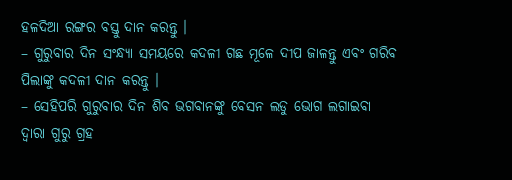ହଳଦିଆ ରଙ୍ଗର ବସ୍ତୁ ଦାନ କରନ୍ତୁ ।
– ଗୁରୁବାର ଦିନ ସଂନ୍ଧ୍ୟା ସମୟରେ କଦଳୀ ଗଛ ମୂଳେ ଦୀପ ଜାଳନ୍ତୁ ଏବଂ ଗରିବ ପିଲାଙ୍କୁ କଦଳୀ ଦାନ କରନ୍ତୁ ।
– ସେହିପରି ଗୁରୁବାର ଦିନ ଶିବ ଭଗବାନଙ୍କୁ ବେସନ ଲଡୁ ଭୋଗ ଲଗାଇବା ଦ୍ୱାରା ଗୁରୁ ଗ୍ରହ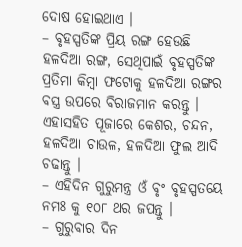ଦୋଷ ହୋଇଥାଏ ।
– ବୃହସ୍ପତିଙ୍କ ପ୍ରିୟ ରଙ୍ଗ ହେଉଛି ହଳଦିଆ ରଙ୍ଗ, ସେଥିପାଇଁ ବୃହସ୍ପତିଙ୍କ ପ୍ରତିମା କିମ୍ବା ଫଟୋକୁ ହଳଦିଆ ରଙ୍ଗର ବସ୍ତ୍ର ଉପରେ ବିରାଜମାନ କରନ୍ତୁ । ଏହାସହିତ ପୂଜାରେ କେଶର, ଚନ୍ଦନ, ହଳଦିଆ ଚାଉଳ, ହଳଦିଆ ଫୁଲ ଆଦି ଚଢାନ୍ତୁ ।
– ଏହିଦିନ ଗୁରୁମନ୍ତ୍ର ଓଁ ବୃଂ ବୃହସ୍ପତୟେ ନମଃ କୁ ୧୦୮ ଥର ଜପନ୍ତୁ ।
– ଗୁରୁବାର ଦିନ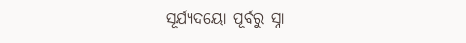ସୂର୍ଯ୍ୟଦୟୋ ପୂର୍ବରୁ ସ୍ନା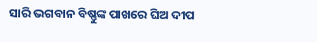ସାରି ଭଗବାନ ବିଷ୍ଣୁଙ୍କ ପାଖରେ ଘିଅ ଦୀପ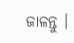ଜାଳନ୍ତୁ ।